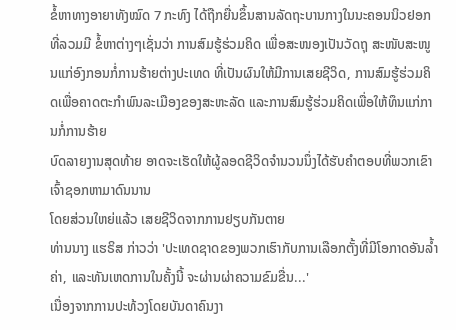ຂໍ້ຫາທາງອາຍາທັງໝົດ 7 ກະທົງ ໄດ້ຖືກຍື່ນຂຶ້ນສານລັດຖະບານກາງໃນນະຄອນນິວຢອກ ທີ່ລວມມີ ຂໍ້ຫາຕ່າງໆເຊັ່ນວ່າ ການສົມຮູ້ຮ່ວມຄິດ ເພື່ອສະໜອງເປັນວັດຖຸ ສະໜັບສະໜູນແກ່ອົງກອນກໍ່ການຮ້າຍຕ່າງປະເທດ ທີ່ເປັນຜົນໃຫ້ມີການເສຍຊີວິດ, ການສົມຮູ້ຮ່ວມຄິດເພື່ອຄາດຕະກຳພົນລະເມືອງຂອງສະຫະລັດ ແລະການສົມຮູ້ຮ່ວມຄິດເພື່ອໃຫ້ທຶນແກ່ການກໍ່ການຮ້າຍ
ບົດລາຍງານສຸດທ້າຍ ອາດຈະເຮັດໃຫ້ຜູ້ລອດຊີວິດຈໍານວນນຶ່ງໄດ້ຮັບຄໍາຕອບທີ່ພວກເຂົາເຈົ້າຊອກຫາມາດົນນານ
ໂດຍສ່ວນໃຫຍ່ແລ້ວ ເສຍຊີວິດຈາກການຢຽບກັນຕາຍ
ທ່ານນາງ ແຮຣິສ ກ່າວວ່າ 'ປະເທດຊາດຂອງພວກເຮົາກັບການເລືອກຕັ້ງທີ່ມີໂອກາດອັນລ້ຳຄ່າ, ແລະທັນເຫດການໃນຄັ້ງນີ້ ຈະຜ່ານຜ່າຄວາມຂົມຂື່ນ...'
ເນື່ອງຈາກການປະທ້ວງໂດຍບັນດາຄົນງາ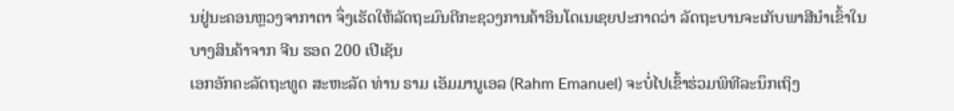ນຢູ່ນະຄອນຫຼວງຈາກາຕາ ຈຶ່ງເຮັດໃຫ້ລັດຖະມົນຕີກະຊວງການຄ້າອິນໂດເນເຊຍປະກາດວ່າ ລັດຖະບານຈະເກັບພາສີນຳເຂົ້າໃນບາງສິນຄ້າຈາກ ຈີນ ຮອດ 200 ເປີເຊັນ
ເອກອັກຄະລັດຖະທູດ ສະຫະລັດ ທ່ານ ຣາມ ເອັມມານູເອລ (Rahm Emanuel) ຈະບໍ່ໄປເຂົ້າຮ່ວມພິທີລະນຶກເຖິງ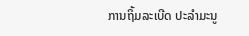ການຖິ້ມລະເບີດ ປະລໍາມະນູ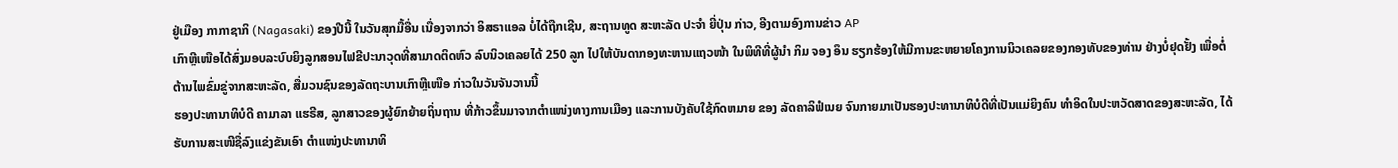ຢູ່ເມືອງ ກາກາຊາກິ (Nagasaki) ຂອງປີນີ້ ໃນວັນສຸກມື້ອື່ນ ເນື່ອງຈາກວ່າ ອິສຣາແອລ ບໍ່ໄດ້ຖືກເຊີນ, ສະຖານທູດ ສະຫະລັດ ປະຈໍາ ຍີ່ປຸ່ນ ກ່າວ, ອີງຕາມອົງການຂ່າວ AP
ເກົາຫຼີເໜືອໄດ້ສົ່ງມອບລະບົບຍິງລູກສອນໄຟຂີປະນາວຸດທີ່ສາມາດຕິດຫົວ ລົບນິວເຄລຍໄດ້ 250 ລູກ ໄປໃຫ້ບັນດາກອງທະຫານແຖວໜ້າ ໃນພິທີທີ່ຜູ້ນຳ ກິມ ຈອງ ອຶນ ຮຽກຮ້ອງໃຫ້ມີການຂະຫຍາຍໂຄງການນິວເຄລຍຂອງກອງທັບຂອງທ່ານ ຢ່າງບໍ່ຢຸດຢັ້ງ ເພື່ອຕໍ່ຕ້ານໄພຂົ່ມຂູ່ຈາກສະຫະລັດ, ສື່ມວນຊົນຂອງລັດຖະບານເກົາຫຼີເໜືອ ກ່າວໃນວັນຈັນວານນີ້
ຮອງປະທານາທິບໍດີ ຄາມາລາ ແຮຣີສ, ລູກສາວຂອງຜູ້ຍົກຍ້າຍຖິ່ນຖານ ທີ່ກ້າວຂຶ້ນມາຈາກຕໍາແໜ່ງທາງການເມືອງ ແລະການບັງຄັບໃຊ້ກົດຫມາຍ ຂອງ ລັດຄາລິຟໍເນຍ ຈົນກາຍມາເປັນຮອງປະທານາທິບໍດີທີ່ເປັນແມ່ຍິງຄົນ ທໍາອິດໃນປະຫວັດສາດຂອງສະຫະລັດ, ໄດ້ຮັບການສະເໜີຊື່ລົງແຂ່ງຂັນເອົາ ຕໍາແໜ່ງປະທານາທິ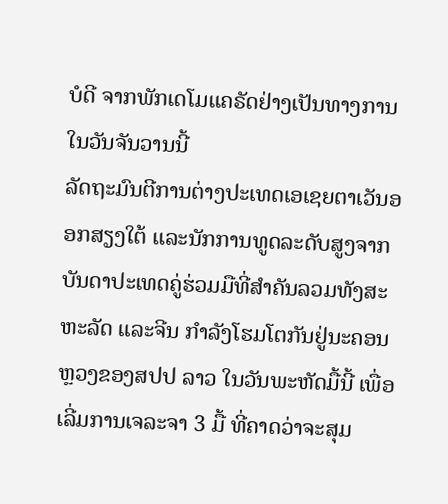ບໍດີ ຈາກພັກເດໂມແຄຣັດຢ່າງເປັນທາງການໃນວັນຈັນວານນີ້
ລັດຖະມົນຕີການຕ່າງປະເທດເອເຊຍຕາເວັນອອກສຽງໃຕ້ ແລະນັກການທູດລະດັບສູງຈາກບັນດາປະເທດຄູ່ຮ່ວມມືທີ່ສຳຄັນລວມທັງສະຫະລັດ ແລະຈີນ ກຳລັງໂຮມໂຕກັນຢູ່ນະຄອນຫຼວງຂອງສປປ ລາວ ໃນວັນພະຫັດມື້ນີ້ ເພື່ອເລີ່ມການເຈລະຈາ 3 ມື້ ທີ່ຄາດວ່າຈະສຸມ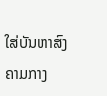ໃສ່ບັນຫາສົງຄາມກາງ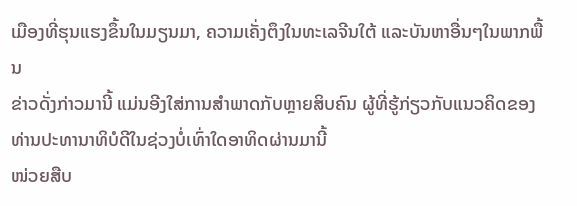ເມືອງທີ່ຮຸນແຮງຂຶ້ນໃນມຽນມາ, ຄວາມເຄັ່ງຕຶງໃນທະເລຈີນໃຕ້ ແລະບັນຫາອື່ນໆໃນພາກພື້ນ
ຂ່າວດັ່ງກ່າວມານີ້ ແມ່ນອີງໃສ່ການສໍາພາດກັບຫຼາຍສິບຄົນ ຜູ້ທີ່ຮູ້ກ່ຽວກັບແນວຄິດຂອງທ່ານປະທານາທິບໍດີໃນຊ່ວງບໍ່ເທົ່າໃດອາທິດຜ່ານມານີ້
ໜ່ວຍສືບ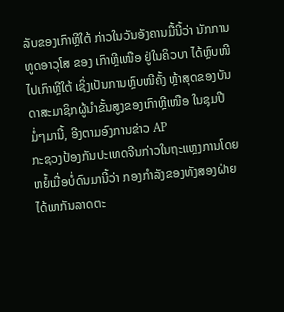ລັບຂອງເກົາຫຼີໃຕ້ ກ່າວໃນວັນອັງຄານມື້ນີ້ວ່າ ນັກການທູດອາວຸໂສ ຂອງ ເກົາຫຼີເໜືອ ຢູ່ໃນຄິວບາ ໄດ້ຫຼົບໜີໄປເກົາຫຼີໃຕ້ ເຊິ່ງເປັນການຫຼົບໜີຄັ້ງ ຫຼ້າສຸດຂອງບັນດາສະມາຊິກຜູ້ນຳຂັ້ນສູງຂອງເກົາຫຼີເໜືອ ໃນຊຸມປີມໍ່ໆມານີ້, ອີງຕາມອົງການຂ່າວ AP
ກະຊວງປ້ອງກັນປະເທດຈີນກ່າວໃນຖະແຫຼງການໂດຍຫຍໍ້ເມື່ອບໍ່ດົນມານີ້ວ່າ ກອງກຳລັງຂອງທັງສອງຝ່າຍ ໄດ້ພາກັນລາດຕະ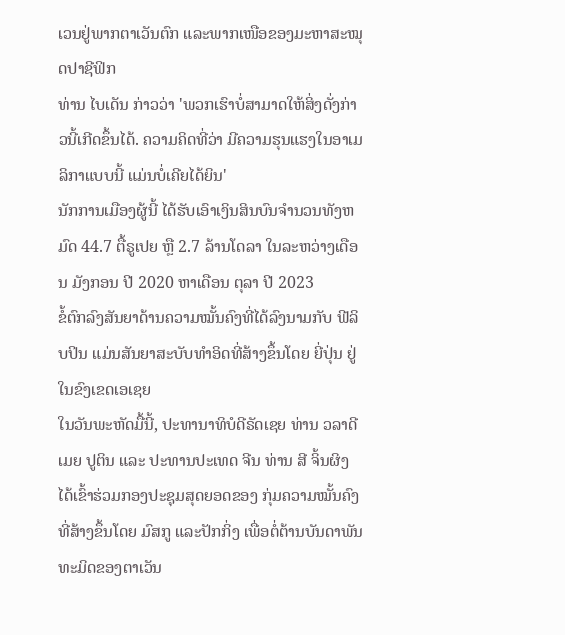ເວນຢູ່ພາກຕາເວັນຕົກ ແລະພາກເໜືອຂອງມະຫາສະໝຸດປາຊີຟິກ
ທ່ານ ໄບເດັນ ກ່າວວ່າ 'ພວກເຮົາບໍ່ສາມາດໃຫ້ສິ່ງດັ່ງກ່າວນີ້ເກີດຂຶ້ນໄດ້. ຄວາມຄິດທີ່ວ່າ ມີຄວາມຮຸນແຮງໃນອາເມລິກາແບບນີ້ ແມ່ນບໍ່ເຄີຍໄດ້ຍິນ'
ນັກການເມືອງຜູ້ນີ້ ໄດ້ຮັບເອົາເງິນສິນບົນຈໍານວນທັງຫມົດ 44.7 ຕື້ຣູເປຍ ຫຼື 2.7 ລ້ານໂດລາ ໃນລະຫວ່າງເດືອນ ມັງກອນ ປີ 2020 ຫາເດືອນ ຕຸລາ ປີ 2023
ຂໍ້ຕົກລົງສັນຍາດ້ານຄວາມໝັ້ນຄົງທີ່ໄດ້ລົງນາມກັບ ຟີລິບປິນ ແມ່ນສັນຍາສະບັບທຳອິດທີ່ສ້າງຂຶ້ນໂດຍ ຍີ່ປຸ່ນ ຢູ່ໃນຂົງເຂດເອເຊຍ
ໃນວັນພະຫັດມື້ນີ້, ປະທານາທິບໍດີຣັດເຊຍ ທ່ານ ວລາດີເມຍ ປູຕິນ ແລະ ປະທານປະເທດ ຈີນ ທ່ານ ສີ ຈິ້ນຜິງ ໄດ້ເຂົ້າຮ່ວມກອງປະຊຸມສຸດຍອດຂອງ ກຸ່ມຄວາມໝັ້ນຄົງທີ່ສ້າງຂຶ້ນໂດຍ ມົສກູ ແລະປັກກິ່ງ ເພື່ອຕໍ່ຕ້ານບັນດາພັນ ທະມິດຂອງຕາເວັນ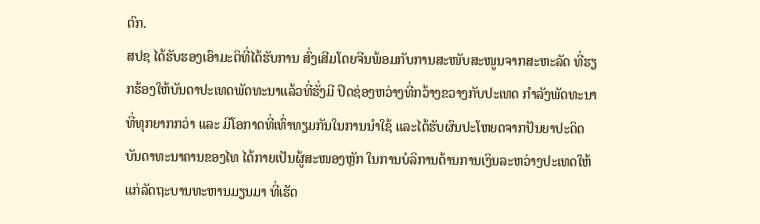ຕົກ.
ສປຊ ໄດ້ຮັບຮອງເອົາມະຕິທີ່ໄດ້ຮັບການ ສົ່ງເສີມໂດຍຈີນພ້ອມກັບການສະໜັບສະໜູນຈາກສະຫະລັດ ທີ່ຮຽກຮ້ອງໃຫ້ບັນດາປະເທດພັດທະນາແລ້ວທີ່ຮັ່ງມີ ປິດຊ່ອງຫວ່າງທີ່ກວ້າງຂວາງກັບປະເທດ ກຳລັງພັດທະນາທີ່ທຸກຍາກກວ່າ ແລະ ມີໂອກາດທີ່ເທົ່າທຽມກັນໃນການນຳໃຊ້ ແລະໄດ້ຮັບຜົນປະໂຫຍດຈາກປັນຍາປະດິດ
ບັນດາທະນາຄານຂອງໄທ ໄດ້ກາຍເປັນຜູ້ສະໜອງຫຼັກ ໃນການບໍລິການດ້ານການເງິນລະຫວ່າງປະເທດໃຫ້ແກ່ລັດຖະບານທະຫານມຽນມາ ທີ່ເຮັດ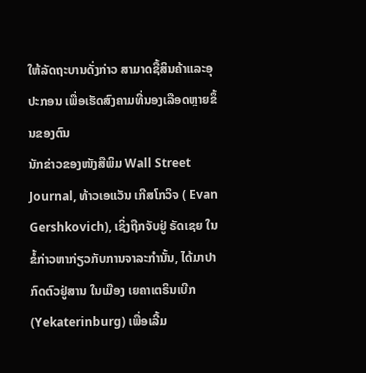ໃຫ້ລັດຖະບານດັ່ງກ່າວ ສາມາດຊື້ສິນຄ້າແລະອຸປະກອນ ເພື່ອເຮັດສົງຄາມທີ່ນອງເລືອດຫຼາຍຂຶ້ນຂອງຕົນ
ນັກຂ່າວຂອງໜັງສືພິມ Wall Street Journal, ທ້າວເອແວັນ ເກີສໂກວິຈ ( Evan Gershkovich), ເຊິ່ງຖືກຈັບຢູ່ ຣັດເຊຍ ໃນຂໍ້ກ່າວຫາກ່ຽວກັບການຈາລະກໍານັ້ນ, ໄດ້ມາປາກົດຕົວຢູ່ສານ ໃນເມືອງ ເຍຄາເຕຣິນເບີກ (Yekaterinburg) ເພື່ອເລີ້ມ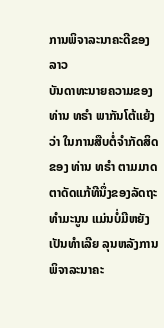ການພິຈາລະນາຄະດີຂອງລາວ
ບັນດາທະນາຍຄວາມຂອງ ທ່ານ ທຣຳ ພາກັນໂຕ້ແຍ້ງວ່າ ໃນການສືບຕໍ່ຈຳກັດສິດຂອງ ທ່ານ ທຣຳ ຕາມມາດຕາດັດແກ້ທີນຶ່ງຂອງລັດຖະທຳມະນູນ ແມ່ນບໍ່ມີຫຍັງເປັນທຳເລີຍ ລຸນຫລັງການພິຈາລະນາຄະ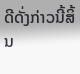ດີດັ່ງກ່າວນີ້ສິ້ນ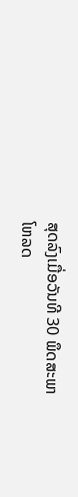ສຸດລົງເມື່ອວັນທີ 30 ພຶດສະພາ
ໂຫລດ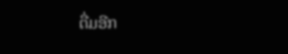ຕື່ມອີກ